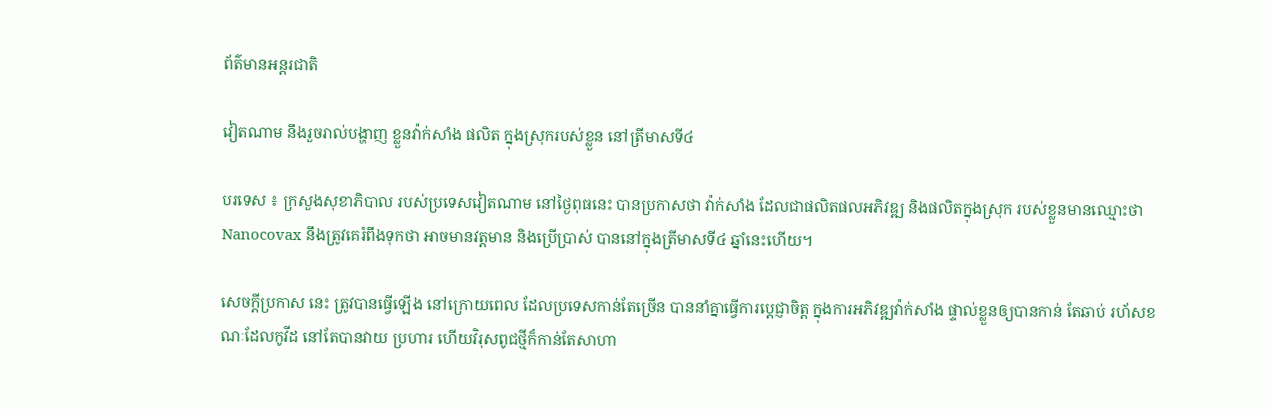ព័ត៌មានអន្តរជាតិ

វៀតណាម នឹងរួចរាល់បង្ហាញ ខ្លួនវ៉ាក់សាំង ផលិត ក្នុងស្រុករបស់ខ្លួន នៅត្រីមាសទី៤

បរទេស ៖ ក្រសួងសុខាភិបាល របស់ប្រទេសវៀតណាម នៅថ្ងៃពុធនេះ បានប្រកាសថា វ៉ាក់សាំង ដែលជាផលិតផលអភិវឌ្ឍ និងផលិតក្នុងស្រុក របស់ខ្លួនមានឈ្មោះថា Nanocovax នឹងត្រូវគេរំពឹងទុកថា អាចមានវត្តមាន និងប្រើប្រាស់ បាននៅក្នុងត្រីមាសទី៤ ឆ្នាំនេះហើយ។

សេចក្តីប្រកាស នេះ ត្រូវបានធ្វើឡើង នៅក្រោយពេល ដែលប្រទេសកាន់តែច្រើន បាននាំគ្នាធ្វើការប្តេជ្ញាចិត្ត ក្នុងការអភិវឌ្ឍវ៉ាក់សាំង ផ្ទាល់ខ្លួនឲ្យបានកាន់ តែឆាប់ រហ័សខណៈដែលកូវីដ នៅតែបានវាយ ប្រហារ ហើយវិរុសពូជថ្មីក៏កាន់តែសាហា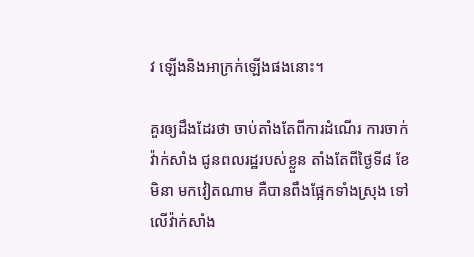វ ឡើងនិងអាក្រក់ឡើងផងនោះ។

គួរឲ្យដឹងដែរថា ចាប់តាំងតែពីការដំណើរ ការចាក់វ៉ាក់សាំង ជូនពលរដ្ឋរបស់ខ្លួន តាំងតែពីថ្ងៃទី៨ ខែមិនា មកវៀតណាម គឺបានពឹងផ្អែកទាំងស្រុង ទៅលើវ៉ាក់សាំង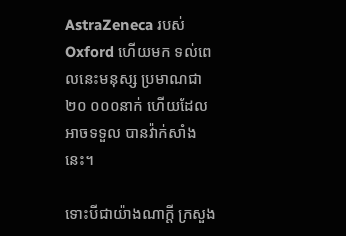AstraZeneca របស់ Oxford ហើយមក ទល់ពេលនេះមនុស្ស ប្រមាណជា២០ ០០០នាក់ ហើយដែលអាចទទួល បានវ៉ាក់សាំងនេះ។

ទោះបីជាយ៉ាងណាក្តី ក្រសួង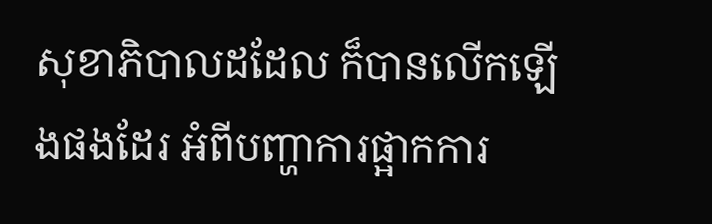សុខាភិបាលដដែល ក៏បានលើកឡើងផងដែរ អំពីបញ្ហាការផ្អាកការ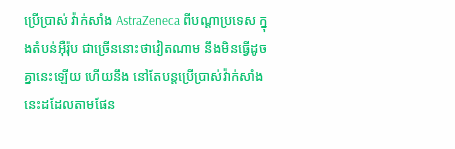ប្រើប្រាស់ វ៉ាក់សាំង AstraZeneca ពីបណ្តាប្រទេស ក្នុងតំបន់អ៊ឺរ៉ុប ជាច្រើននោះថាវៀតណាម នឹងមិនធ្វើដូចគ្នានេះឡើយ ហើយនឹង នៅតែបន្តប្រើប្រាស់វ៉ាក់សាំង នេះដដែលតាមផែន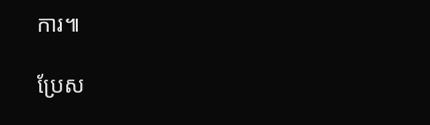ការ៕

ប្រែស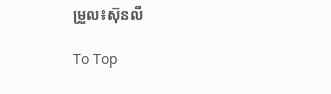ម្រួល៖ស៊ុនលី

To Top